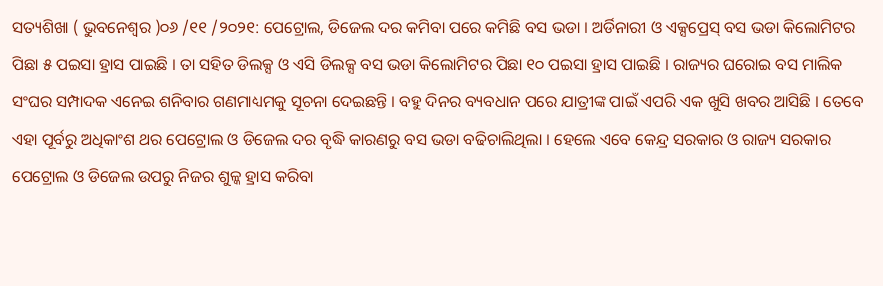ସତ୍ୟଶିଖା ( ଭୁବନେଶ୍ୱର )୦୬ /୧୧ /୨୦୨୧: ପେଟ୍ରୋଲ, ଡିଜେଲ ଦର କମିବା ପରେ କମିଛି ବସ ଭଡା । ଅର୍ଡିନାରୀ ଓ ଏକ୍ସପ୍ରେସ୍ ବସ ଭଡା କିଲୋମିଟର ପିଛା ୫ ପଇସା ହ୍ରାସ ପାଇଛି । ତା ସହିତ ଡିଲକ୍ସ ଓ ଏସି ଡିଲକ୍ସ ବସ ଭଡା କିଲୋମିଟର ପିଛା ୧୦ ପଇସା ହ୍ରାସ ପାଇଛି । ରାଜ୍ୟର ଘରୋଇ ବସ ମାଲିକ ସଂଘର ସମ୍ପାଦକ ଏନେଇ ଶନିବାର ଗଣମାଧ୍ୟମକୁ ସୂଚନା ଦେଇଛନ୍ତି । ବହୁ ଦିନର ବ୍ୟବଧାନ ପରେ ଯାତ୍ରୀଙ୍କ ପାଇଁ ଏପରି ଏକ ଖୁସି ଖବର ଆସିଛି । ତେବେ ଏହା ପୂର୍ବରୁ ଅଧିକାଂଶ ଥର ପେଟ୍ରୋଲ ଓ ଡିଜେଲ ଦର ବୃଦ୍ଧି କାରଣରୁ ବସ ଭଡା ବଢିଚାଲିଥିଲା । ହେଲେ ଏବେ କେନ୍ଦ୍ର ସରକାର ଓ ରାଜ୍ୟ ସରକାର ପେଟ୍ରୋଲ ଓ ଡିଜେଲ ଉପରୁ ନିଜର ଶୁଳ୍କ ହ୍ରାସ କରିବା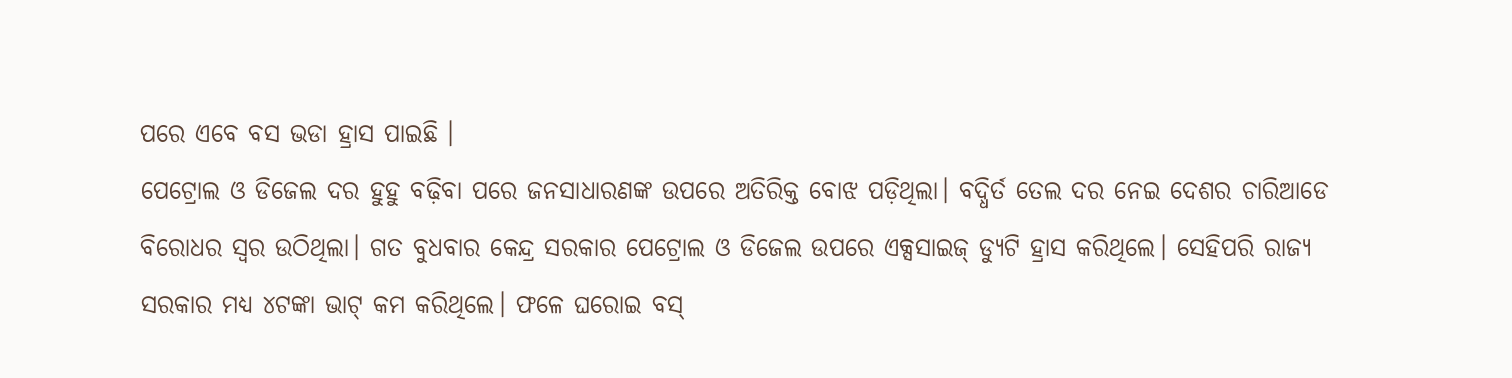ପରେ ଏବେ ବସ ଭଡା ହ୍ରାସ ପାଇଛି ।
ପେଟ୍ରୋଲ ଓ ଡିଜେଲ ଦର ହୁହୁ ବଢ଼ିବା ପରେ ଜନସାଧାରଣଙ୍କ ଉପରେ ଅତିରିକ୍ତ ବୋଝ ପଡ଼ିଥିଲା। ବଦ୍ଧିର୍ତ ତେଲ ଦର ନେଇ ଦେଶର ଚାରିଆଡେ ବିରୋଧର ସ୍ବର ଉଠିଥିଲା। ଗତ ବୁଧବାର କେନ୍ଦ୍ର ସରକାର ପେଟ୍ରୋଲ ଓ ଡିଜେଲ ଉପରେ ଏକ୍ସସାଇଜ୍ ଡ୍ୟୁଟି ହ୍ରାସ କରିଥିଲେ। ସେହିପରି ରାଜ୍ୟ ସରକାର ମଧ୍ୟ ୪ଟଙ୍କା ଭାଟ୍ କମ କରିଥିଲେ। ଫଳେ ଘରୋଇ ବସ୍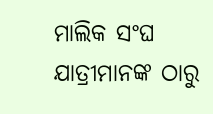ମାଲିକ ସଂଘ ଯାତ୍ରୀମାନଙ୍କ ଠାରୁ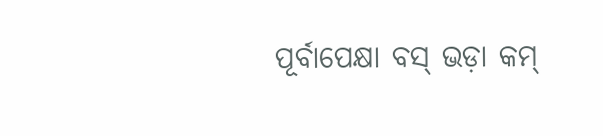ପୂର୍ବାପେକ୍ଷା ବସ୍ ଭଡ଼ା କମ୍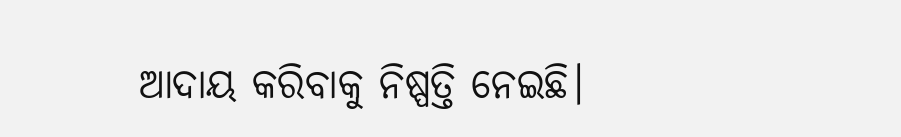ଆଦାୟ କରିବାକୁ ନିଷ୍ପତ୍ତି ନେଇଛି।